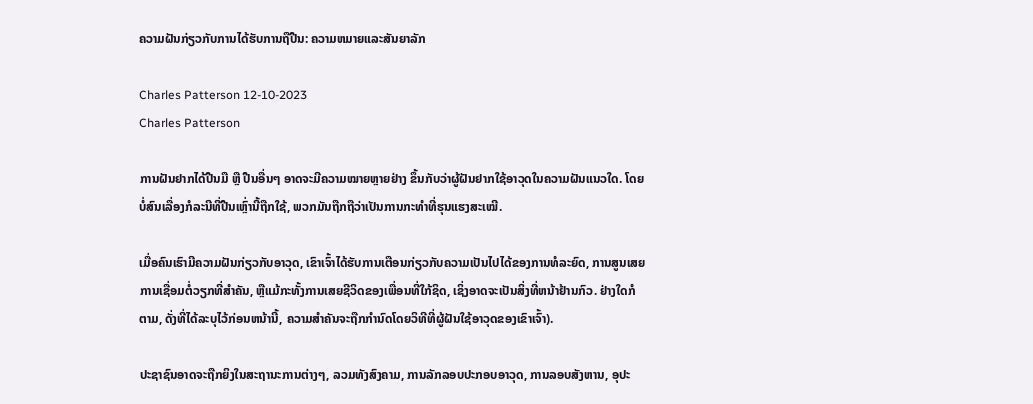ຄວາມຝັນກ່ຽວກັບການໄດ້ຮັບການຖືປືນ: ຄວາມຫມາຍແລະສັນຍາລັກ

Charles Patterson 12-10-2023
Charles Patterson

ການຝັນຢາກໄດ້ປືນມື ຫຼື ປືນອື່ນໆ ອາດຈະມີຄວາມໝາຍຫຼາຍຢ່າງ ຂຶ້ນກັບວ່າຜູ້ຝັນຢາກໃຊ້ອາວຸດໃນຄວາມຝັນແນວໃດ. ໂດຍບໍ່ສົນເລື່ອງກໍລະນີທີ່ປືນເຫຼົ່ານີ້ຖືກໃຊ້, ພວກມັນຖືກຖືວ່າເປັນການກະທຳທີ່ຮຸນແຮງສະເໝີ.

ເມື່ອຄົນເຮົາມີຄວາມຝັນກ່ຽວກັບອາວຸດ, ເຂົາເຈົ້າໄດ້ຮັບການເຕືອນກ່ຽວກັບຄວາມເປັນໄປໄດ້ຂອງການທໍລະຍົດ, ການສູນເສຍການເຊື່ອມຕໍ່ວຽກທີ່ສໍາຄັນ, ຫຼືແມ້ກະທັ້ງການເສຍຊີວິດຂອງເພື່ອນທີ່ໃກ້ຊິດ, ເຊິ່ງອາດຈະເປັນສິ່ງທີ່ຫນ້າຢ້ານກົວ. ຢ່າງໃດກໍຕາມ, ດັ່ງທີ່ໄດ້ລະບຸໄວ້ກ່ອນຫນ້ານີ້, ຄວາມສໍາຄັນຈະຖືກກໍານົດໂດຍວິທີທີ່ຜູ້ຝັນໃຊ້ອາວຸດຂອງເຂົາເຈົ້າ).

ປະຊາຊົນອາດຈະຖືກຍິງໃນສະຖານະການຕ່າງໆ, ລວມທັງສົງຄາມ, ການລັກລອບປະກອບອາວຸດ, ການລອບສັງຫານ, ອຸປະ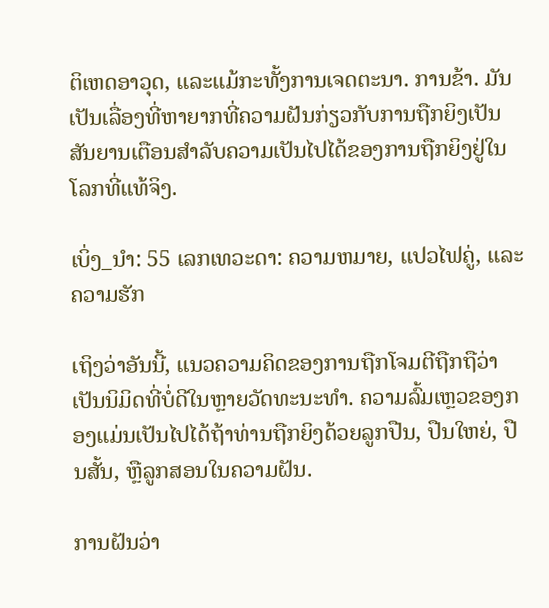ຕິເຫດອາວຸດ, ແລະແມ້ກະທັ້ງການເຈດຕະນາ. ການຂ້າ. ມັນເປັນເລື່ອງທີ່ຫາຍາກທີ່ຄວາມຝັນກ່ຽວກັບການຖືກຍິງເປັນສັນຍານເຕືອນສໍາລັບຄວາມເປັນໄປໄດ້ຂອງການຖືກຍິງຢູ່ໃນໂລກທີ່ແທ້ຈິງ.

ເບິ່ງ_ນຳ: 55 ເລກເທວະດາ: ຄວາມຫມາຍ, ແປວໄຟຄູ່, ແລະຄວາມຮັກ

ເຖິງວ່າອັນນີ້, ແນວຄວາມຄິດຂອງການຖືກໂຈມຕີຖືກຖືວ່າເປັນນິມິດທີ່ບໍ່ດີໃນຫຼາຍວັດທະນະທໍາ. ຄວາມລົ້ມເຫຼວຂອງກອງແມ່ນເປັນໄປໄດ້ຖ້າທ່ານຖືກຍິງດ້ວຍລູກປືນ, ປືນໃຫຍ່, ປືນສັ້ນ, ຫຼືລູກສອນໃນຄວາມຝັນ.

ການຝັນວ່າ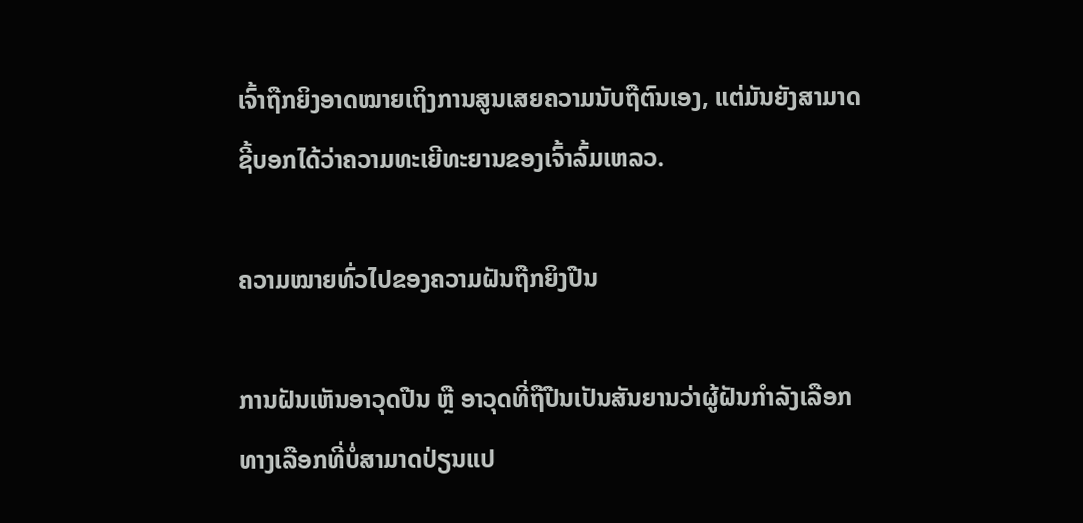ເຈົ້າຖືກຍິງອາດໝາຍເຖິງການສູນເສຍຄວາມນັບຖືຕົນເອງ, ແຕ່ມັນຍັງສາມາດຊີ້ບອກໄດ້ວ່າຄວາມທະເຍີທະຍານຂອງເຈົ້າລົ້ມເຫລວ.

ຄວາມໝາຍທົ່ວໄປຂອງຄວາມຝັນຖືກຍິງປືນ

ການຝັນເຫັນອາວຸດປືນ ຫຼື ອາວຸດທີ່ຖືປືນເປັນສັນຍານວ່າຜູ້ຝັນກຳລັງເລືອກທາງເລືອກທີ່ບໍ່ສາມາດປ່ຽນແປ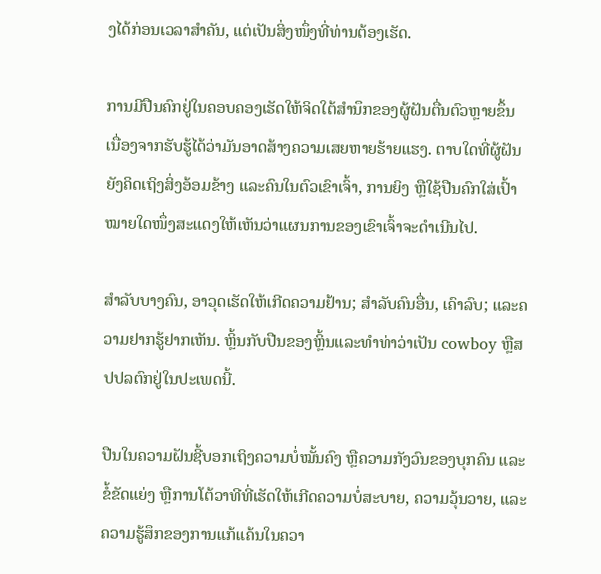ງໄດ້ກ່ອນເວລາສຳຄັນ, ແຕ່ເປັນສິ່ງໜຶ່ງທີ່ທ່ານຕ້ອງເຮັດ.

ການມີປືນຄົກຢູ່ໃນຄອບຄອງເຮັດໃຫ້ຈິດໃຕ້ສຳນຶກຂອງຜູ້ຝັນຕື່ນຕົວຫຼາຍຂຶ້ນ ເນື່ອງຈາກຮັບຮູ້ໄດ້ວ່າມັນອາດສ້າງຄວາມເສຍຫາຍຮ້າຍແຮງ. ຕາບໃດທີ່ຜູ້ຝັນຍັງຄິດເຖິງສິ່ງອ້ອມຂ້າງ ແລະຄົນໃນຕົວເຂົາເຈົ້າ, ການຍິງ ຫຼືໃຊ້ປືນຄົກໃສ່ເປົ້າໝາຍໃດໜຶ່ງສະແດງໃຫ້ເຫັນວ່າແຜນການຂອງເຂົາເຈົ້າຈະດຳເນີນໄປ.

ສຳລັບບາງຄົນ, ອາວຸດເຮັດໃຫ້ເກີດຄວາມຢ້ານ; ສໍາລັບຄົນອື່ນ, ເຄົາລົບ; ແລະຄວາມຢາກຮູ້ຢາກເຫັນ. ຫຼິ້ນກັບປືນຂອງຫຼິ້ນແລະທໍາທ່າວ່າເປັນ cowboy ຫຼືສປປລຕົກຢູ່ໃນປະເພດນີ້.

ປືນໃນຄວາມຝັນຊີ້ບອກເຖິງຄວາມບໍ່ໝັ້ນຄົງ ຫຼືຄວາມກັງວົນຂອງບຸກຄົນ ແລະຂໍ້ຂັດແຍ່ງ ຫຼືການໂຕ້ວາທີທີ່ເຮັດໃຫ້ເກີດຄວາມບໍ່ສະບາຍ, ຄວາມວຸ້ນວາຍ, ແລະຄວາມຮູ້ສຶກຂອງການແກ້ແຄ້ນໃນຄວາ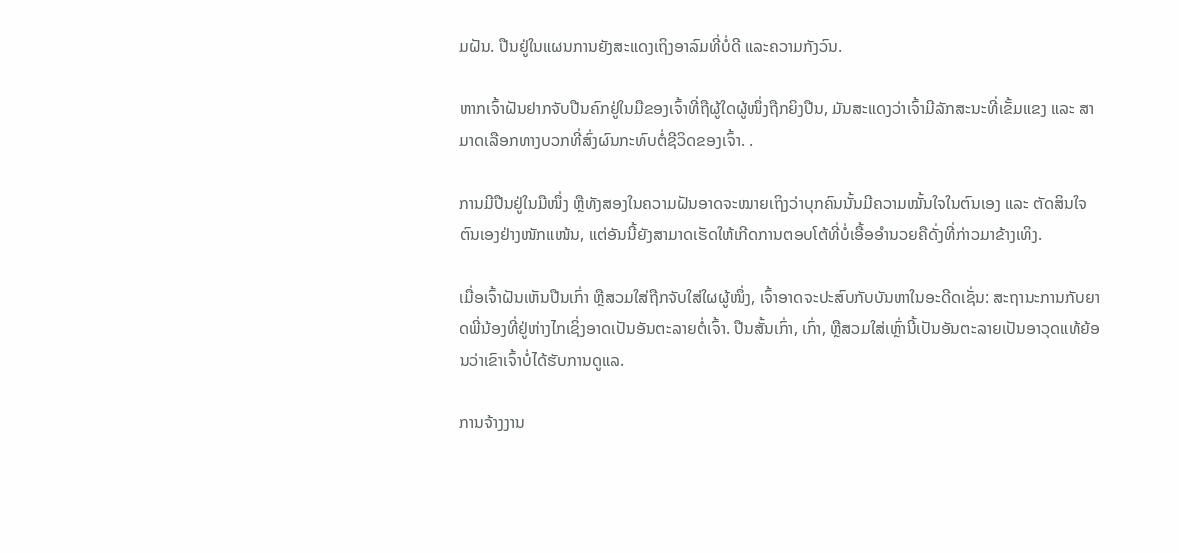ມຝັນ. ປືນຢູ່ໃນແຜນການຍັງສະແດງເຖິງອາລົມທີ່ບໍ່ດີ ແລະຄວາມກັງວົນ.

ຫາກເຈົ້າຝັນຢາກຈັບປືນຄົກຢູ່ໃນມືຂອງເຈົ້າທີ່ຖືຜູ້ໃດຜູ້ໜຶ່ງຖືກຍິງປືນ, ມັນສະແດງວ່າເຈົ້າມີລັກສະນະທີ່ເຂັ້ມແຂງ ແລະ ສາມາດເລືອກທາງບວກທີ່ສົ່ງຜົນກະທົບຕໍ່ຊີວິດຂອງເຈົ້າ. .

ການມີປືນຢູ່ໃນມືໜຶ່ງ ຫຼືທັງສອງໃນຄວາມຝັນອາດຈະໝາຍເຖິງວ່າບຸກຄົນນັ້ນມີຄວາມໝັ້ນໃຈໃນຕົນເອງ ແລະ ຕັດສິນໃຈຕົນເອງຢ່າງໜັກແໜ້ນ, ແຕ່ອັນນີ້ຍັງສາມາດເຮັດໃຫ້ເກີດການຕອບໂຕ້ທີ່ບໍ່ເອື້ອອຳນວຍຄືດັ່ງທີ່ກ່າວມາຂ້າງເທິງ.

ເມື່ອເຈົ້າຝັນເຫັນປືນເກົ່າ ຫຼືສວມໃສ່ຖືກຈັບໃສ່ໃຜຜູ້ໜຶ່ງ, ເຈົ້າອາດຈະປະສົບກັບບັນຫາໃນອະດີດເຊັ່ນ: ສະຖານະການກັບຍາດພີ່ນ້ອງທີ່ຢູ່ຫ່າງໄກເຊິ່ງອາດເປັນອັນຕະລາຍຕໍ່ເຈົ້າ. ປືນສັ້ນເກົ່າ, ເກົ່າ, ຫຼືສວມໃສ່ເຫຼົ່ານີ້ເປັນອັນຕະລາຍເປັນອາວຸດແທ້ຍ້ອນວ່າເຂົາເຈົ້າບໍ່ໄດ້ຮັບການດູແລ.

ການຈ້າງງານ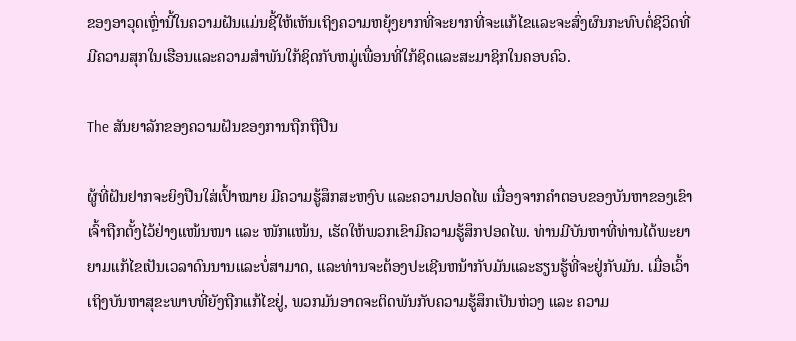ຂອງອາວຸດເຫຼົ່ານີ້ໃນຄວາມຝັນແມ່ນຊີ້ໃຫ້ເຫັນເຖິງຄວາມຫຍຸ້ງຍາກທີ່ຈະຍາກທີ່ຈະແກ້ໄຂແລະຈະສົ່ງຜົນກະທົບຕໍ່ຊີວິດທີ່ມີຄວາມສຸກໃນເຮືອນແລະຄວາມສໍາພັນໃກ້ຊິດກັບຫມູ່ເພື່ອນທີ່ໃກ້ຊິດແລະສະມາຊິກໃນຄອບຄົວ.

The ສັນຍາລັກຂອງຄວາມຝັນຂອງການຖືກຖືປືນ

ຜູ້ທີ່ຝັນຢາກຈະຍິງປືນໃສ່ເປົ້າໝາຍ ມີຄວາມຮູ້ສຶກສະຫງົບ ແລະຄວາມປອດໄພ ເນື່ອງຈາກຄຳຕອບຂອງບັນຫາຂອງເຂົາເຈົ້າຖືກຕັ້ງໄວ້ຢ່າງແໜ້ນໜາ ແລະ ໜັກແໜ້ນ, ເຮັດໃຫ້ພວກເຂົາມີຄວາມຮູ້ສຶກປອດໄພ. ທ່ານມີບັນຫາທີ່ທ່ານໄດ້ພະຍາຍາມແກ້ໄຂເປັນເວລາດົນນານແລະບໍ່ສາມາດ, ແລະທ່ານຈະຕ້ອງປະເຊີນຫນ້າກັບມັນແລະຮຽນຮູ້ທີ່ຈະຢູ່ກັບມັນ. ເມື່ອເວົ້າເຖິງບັນຫາສຸຂະພາບທີ່ຍັງຖືກແກ້ໄຂຢູ່, ພວກມັນອາດຈະຕິດພັນກັບຄວາມຮູ້ສຶກເປັນຫ່ວງ ແລະ ຄວາມ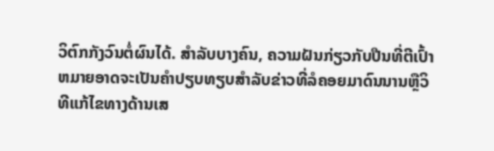ວິຕົກກັງວົນຕໍ່ຜົນໄດ້. ສໍາລັບບາງຄົນ, ຄວາມຝັນກ່ຽວກັບປືນທີ່ຕີເປົ້າຫມາຍອາດຈະເປັນຄໍາປຽບທຽບສໍາລັບຂ່າວທີ່ລໍຄອຍມາດົນນານຫຼືວິທີແກ້ໄຂທາງດ້ານເສ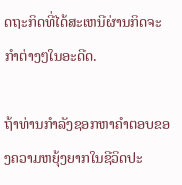ດຖະກິດທີ່ໄດ້ສະເຫນີຜ່ານກິດຈະກໍາຕ່າງໆໃນອະດີດ.

ຖ້າທ່ານກໍາລັງຊອກຫາຄໍາຕອບຂອງຄວາມຫຍຸ້ງຍາກໃນຊີວິດປະ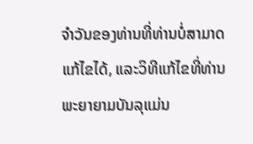ຈໍາວັນຂອງທ່ານທີ່ທ່ານບໍ່ສາມາດແກ້ໄຂໄດ້, ແລະວິທີແກ້ໄຂທີ່ທ່ານພະຍາຍາມບັນລຸແມ່ນ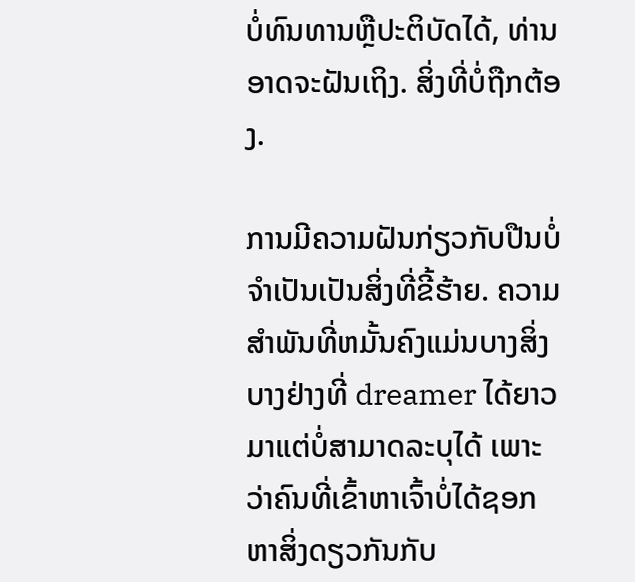ບໍ່ທົນທານຫຼືປະຕິບັດໄດ້, ທ່ານອາດຈະຝັນເຖິງ. ສິ່ງທີ່ບໍ່ຖືກຕ້ອງ.

ການມີຄວາມຝັນກ່ຽວກັບປືນບໍ່ຈໍາເປັນເປັນສິ່ງທີ່ຂີ້ຮ້າຍ. ຄວາມສໍາພັນທີ່ຫມັ້ນຄົງແມ່ນບາງສິ່ງບາງຢ່າງທີ່ dreamer ໄດ້ຍາວມາແຕ່ບໍ່ສາມາດລະບຸໄດ້ ເພາະວ່າຄົນທີ່ເຂົ້າຫາເຈົ້າບໍ່ໄດ້ຊອກຫາສິ່ງດຽວກັນກັບ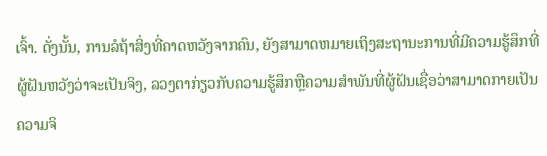ເຈົ້າ. ດັ່ງນັ້ນ, ການລໍຖ້າສິ່ງທີ່ຄາດຫວັງຈາກຄົນ, ຍັງສາມາດຫມາຍເຖິງສະຖານະການທີ່ມີຄວາມຮູ້ສຶກທີ່ຜູ້ຝັນຫວັງວ່າຈະເປັນຈິງ, ລວງຕາກ່ຽວກັບຄວາມຮູ້ສຶກຫຼືຄວາມສໍາພັນທີ່ຜູ້ຝັນເຊື່ອວ່າສາມາດກາຍເປັນຄວາມຈິ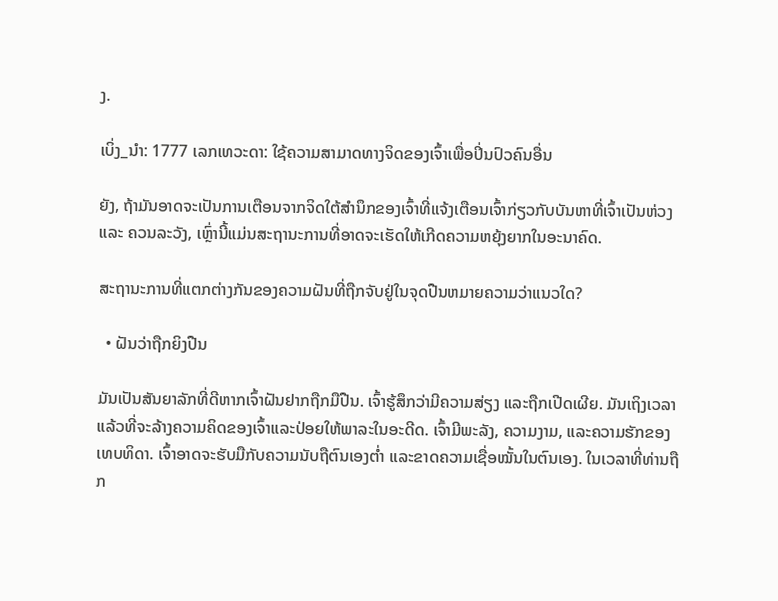ງ.

ເບິ່ງ_ນຳ: 1777 ເລກເທວະດາ: ໃຊ້ຄວາມສາມາດທາງຈິດຂອງເຈົ້າເພື່ອປິ່ນປົວຄົນອື່ນ

ຍັງ, ຖ້າມັນອາດຈະເປັນການເຕືອນຈາກຈິດໃຕ້ສຳນຶກຂອງເຈົ້າທີ່ແຈ້ງເຕືອນເຈົ້າກ່ຽວກັບບັນຫາທີ່ເຈົ້າເປັນຫ່ວງ ແລະ ຄວນລະວັງ, ເຫຼົ່ານີ້ແມ່ນສະຖານະການທີ່ອາດຈະເຮັດໃຫ້ເກີດຄວາມຫຍຸ້ງຍາກໃນອະນາຄົດ.

ສະຖານະການທີ່ແຕກຕ່າງກັນຂອງຄວາມຝັນທີ່ຖືກຈັບຢູ່ໃນຈຸດປືນຫມາຍຄວາມວ່າແນວໃດ?

  • ຝັນວ່າຖືກຍິງປືນ

ມັນເປັນສັນຍາລັກທີ່ດີຫາກເຈົ້າຝັນຢາກຖືກມືປືນ. ເຈົ້າຮູ້ສຶກວ່າມີຄວາມສ່ຽງ ແລະຖືກເປີດເຜີຍ. ມັນເຖິງເວລາແລ້ວທີ່ຈະລ້າງຄວາມຄິດຂອງເຈົ້າແລະປ່ອຍໃຫ້ພາລະໃນອະດີດ. ເຈົ້າມີພະລັງ, ຄວາມງາມ, ແລະຄວາມຮັກຂອງເທບທິດາ. ເຈົ້າອາດຈະຮັບມືກັບຄວາມນັບຖືຕົນເອງຕໍ່າ ແລະຂາດຄວາມເຊື່ອໝັ້ນໃນຕົນເອງ. ໃນເວລາທີ່ທ່ານຖືກ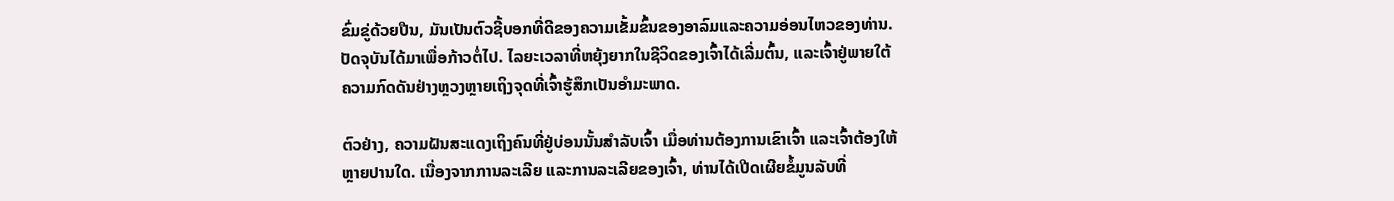ຂົ່ມຂູ່ດ້ວຍປືນ, ມັນເປັນຕົວຊີ້ບອກທີ່ດີຂອງຄວາມເຂັ້ມຂົ້ນຂອງອາລົມແລະຄວາມອ່ອນໄຫວຂອງທ່ານ. ປັດຈຸບັນໄດ້ມາເພື່ອກ້າວຕໍ່ໄປ. ໄລຍະເວລາທີ່ຫຍຸ້ງຍາກໃນຊີວິດຂອງເຈົ້າໄດ້ເລີ່ມຕົ້ນ, ແລະເຈົ້າຢູ່ພາຍໃຕ້ຄວາມກົດດັນຢ່າງຫຼວງຫຼາຍເຖິງຈຸດທີ່ເຈົ້າຮູ້ສຶກເປັນອໍາມະພາດ.

ຕົວຢ່າງ, ຄວາມຝັນສະແດງເຖິງຄົນທີ່ຢູ່ບ່ອນນັ້ນສຳລັບເຈົ້າ ເມື່ອທ່ານຕ້ອງການເຂົາເຈົ້າ ແລະເຈົ້າຕ້ອງໃຫ້ຫຼາຍປານໃດ. ເນື່ອງຈາກການລະເລີຍ ແລະການລະເລີຍຂອງເຈົ້າ, ທ່ານໄດ້ເປີດເຜີຍຂໍ້ມູນລັບທີ່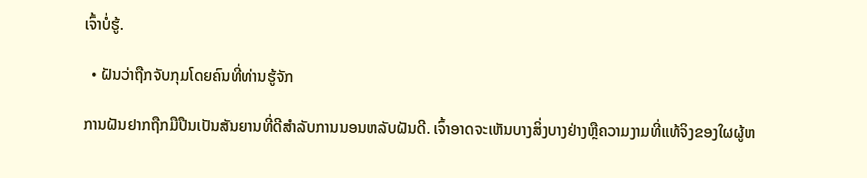ເຈົ້າບໍ່ຮູ້.

  • ຝັນວ່າຖືກຈັບກຸມໂດຍຄົນທີ່ທ່ານຮູ້ຈັກ

ການຝັນຢາກຖືກມືປືນເປັນສັນຍານທີ່ດີສໍາລັບການນອນຫລັບຝັນດີ. ເຈົ້າອາດຈະເຫັນບາງສິ່ງບາງຢ່າງຫຼືຄວາມງາມທີ່ແທ້ຈິງຂອງໃຜຜູ້ຫ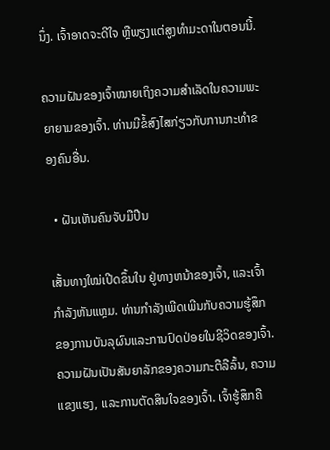ນຶ່ງ. ເຈົ້າອາດຈະດີໃຈ ຫຼືພຽງແຕ່ສູງທຳມະດາໃນຕອນນີ້.

ຄວາມຝັນຂອງເຈົ້າໝາຍເຖິງຄວາມສຳເລັດໃນຄວາມພະຍາຍາມຂອງເຈົ້າ. ທ່ານມີຂໍ້ສົງໄສກ່ຽວກັບການກະທຳຂອງຄົນອື່ນ.

  • ຝັນເຫັນຄົນຈັບມືປືນ

ເສັ້ນທາງໃໝ່ເປີດຂຶ້ນໃນ ຢູ່ທາງຫນ້າຂອງເຈົ້າ, ແລະເຈົ້າກໍາລັງຫັນແຫຼມ. ທ່ານກໍາລັງເພີດເພີນກັບຄວາມຮູ້ສຶກຂອງການບັນລຸຜົນແລະການປົດປ່ອຍໃນຊີວິດຂອງເຈົ້າ. ຄວາມຝັນເປັນສັນຍາລັກຂອງຄວາມກະຕືລືລົ້ນ, ຄວາມແຂງແຮງ, ແລະການຕັດສິນໃຈຂອງເຈົ້າ. ເຈົ້າຮູ້ສຶກຄື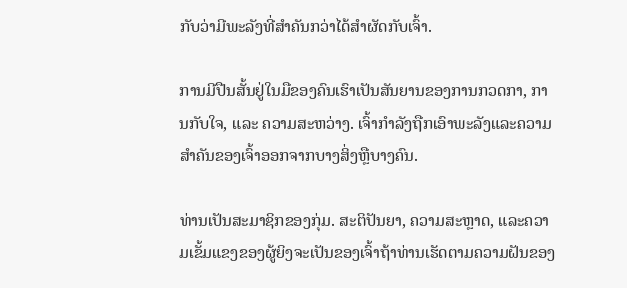ກັບວ່າມີພະລັງທີ່ສຳຄັນກວ່າໄດ້ສຳຜັດກັບເຈົ້າ.

ການມີປືນສັ້ນຢູ່ໃນມືຂອງຄົນເຮົາເປັນສັນຍານຂອງການກວດກາ, ການກັບໃຈ, ແລະ ຄວາມສະຫວ່າງ. ເຈົ້າກຳລັງຖືກເອົາພະລັງແລະຄວາມສຳຄັນຂອງເຈົ້າອອກຈາກບາງສິ່ງຫຼືບາງຄົນ.

ທ່ານເປັນສະມາຊິກຂອງກຸ່ມ. ສະຕິປັນຍາ, ຄວາມສະຫຼາດ, ແລະຄວາມເຂັ້ມແຂງຂອງຜູ້ຍິງຈະເປັນຂອງເຈົ້າຖ້າທ່ານເຮັດຕາມຄວາມຝັນຂອງ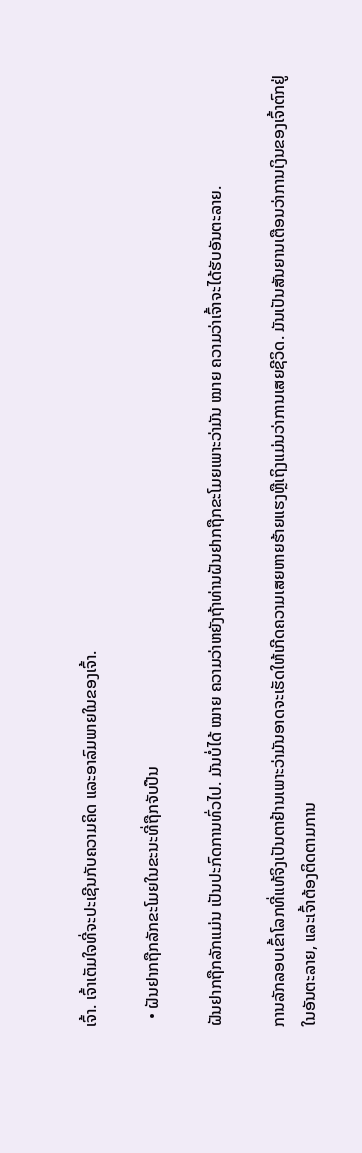ເຈົ້າ. ເຈົ້າເຕັມໃຈທີ່ຈະປະເຊີນກັບຄວາມຄິດ ແລະອາລົມພາຍໃນຂອງເຈົ້າ.

  • ຝັນຢາກຖືກລັກຂະໂມຍໃນຂະນະທີ່ຖືກຈັບປືນ

ຝັນຢາກຖືກລັກແມ່ນ ເປັນປະກົດການທົ່ວໄປ. ມັນບໍ່ໄດ້ ໝາຍ ຄວາມວ່າຫຍັງຖ້າທ່ານຝັນຢາກຖືກຂະໂມຍເພາະວ່າມັນ ໝາຍ ຄວາມວ່າເຈົ້າຈະໄດ້ຮັບອັນຕະລາຍ.

ການລັກລອບເຂົ້າໂລກທີ່ແທ້ຈິງເປັນຕາຢ້ານເພາະວ່າມັນອາດຈະເຮັດໃຫ້ເກີດຄວາມເສຍຫາຍຮ້າຍແຮງຫຼືເຖິງແມ່ນວ່າການເສຍຊີວິດ. ມັນເປັນສັນຍານເຕືອນວ່າການເງິນຂອງເຈົ້າຕົກຢູ່ໃນອັນຕະລາຍ, ແລະເຈົ້າຕ້ອງຕິດຕາມການ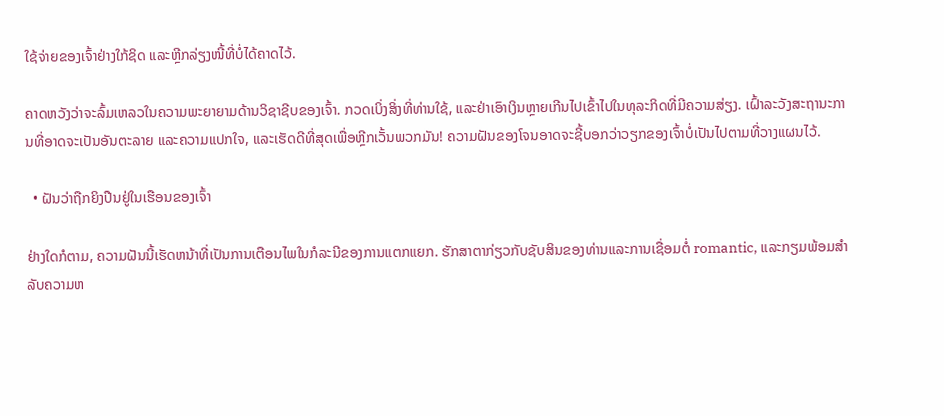ໃຊ້ຈ່າຍຂອງເຈົ້າຢ່າງໃກ້ຊິດ ແລະຫຼີກລ່ຽງໜີ້ທີ່ບໍ່ໄດ້ຄາດໄວ້.

ຄາດຫວັງວ່າຈະລົ້ມເຫລວໃນຄວາມພະຍາຍາມດ້ານວິຊາຊີບຂອງເຈົ້າ. ກວດເບິ່ງສິ່ງທີ່ທ່ານໃຊ້, ແລະຢ່າເອົາເງິນຫຼາຍເກີນໄປເຂົ້າໄປໃນທຸລະກິດທີ່ມີຄວາມສ່ຽງ. ເຝົ້າລະວັງສະຖານະການທີ່ອາດຈະເປັນອັນຕະລາຍ ແລະຄວາມແປກໃຈ, ແລະເຮັດດີທີ່ສຸດເພື່ອຫຼີກເວັ້ນພວກມັນ! ຄວາມຝັນຂອງໂຈນອາດຈະຊີ້ບອກວ່າວຽກຂອງເຈົ້າບໍ່ເປັນໄປຕາມທີ່ວາງແຜນໄວ້.

  • ຝັນວ່າຖືກຍິງປືນຢູ່ໃນເຮືອນຂອງເຈົ້າ

ຢ່າງໃດກໍຕາມ, ຄວາມຝັນນີ້ເຮັດຫນ້າທີ່ເປັນການເຕືອນໄພໃນກໍລະນີຂອງການແຕກແຍກ. ຮັກສາຕາກ່ຽວກັບຊັບສິນຂອງທ່ານແລະການເຊື່ອມຕໍ່ romantic, ແລະກຽມພ້ອມສໍາລັບຄວາມຫ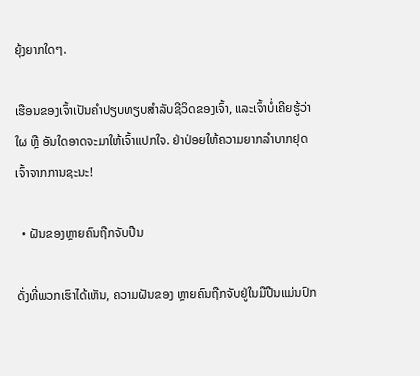ຍຸ້ງຍາກໃດໆ.

ເຮືອນຂອງເຈົ້າເປັນຄຳປຽບທຽບສຳລັບຊີວິດຂອງເຈົ້າ, ແລະເຈົ້າບໍ່ເຄີຍຮູ້ວ່າໃຜ ຫຼື ອັນໃດອາດຈະມາໃຫ້ເຈົ້າແປກໃຈ. ຢ່າປ່ອຍໃຫ້ຄວາມຍາກລໍາບາກຢຸດເຈົ້າຈາກການຊະນະ!

  • ຝັນຂອງຫຼາຍຄົນຖືກຈັບປືນ

ດັ່ງທີ່ພວກເຮົາໄດ້ເຫັນ, ຄວາມຝັນຂອງ ຫຼາຍຄົນຖືກຈັບຢູ່ໃນມືປືນແມ່ນປົກ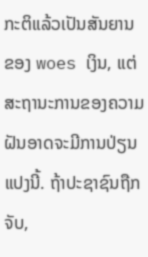ກະຕິແລ້ວເປັນສັນຍານຂອງ woes ເງິນ, ແຕ່ສະຖານະການຂອງຄວາມຝັນອາດຈະມີການປ່ຽນແປງນີ້. ຖ້າປະຊາຊົນຖືກຈັບ,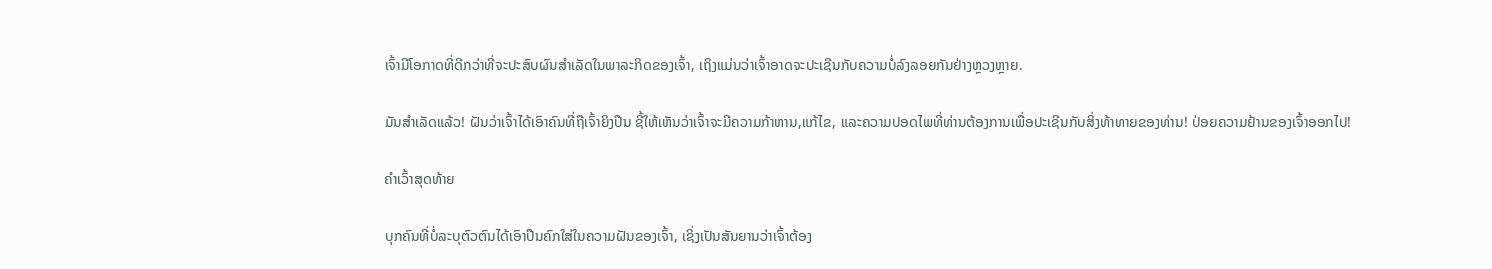ເຈົ້າມີໂອກາດທີ່ດີກວ່າທີ່ຈະປະສົບຜົນສໍາເລັດໃນພາລະກິດຂອງເຈົ້າ, ເຖິງແມ່ນວ່າເຈົ້າອາດຈະປະເຊີນກັບຄວາມບໍ່ລົງລອຍກັນຢ່າງຫຼວງຫຼາຍ.

ມັນສຳເລັດແລ້ວ! ຝັນວ່າເຈົ້າໄດ້ເອົາຄົນທີ່ຖືເຈົ້າຍິງປືນ ຊີ້ໃຫ້ເຫັນວ່າເຈົ້າຈະມີຄວາມກ້າຫານ,ແກ້ໄຂ, ແລະຄວາມປອດໄພທີ່ທ່ານຕ້ອງການເພື່ອປະເຊີນກັບສິ່ງທ້າທາຍຂອງທ່ານ! ປ່ອຍຄວາມຢ້ານຂອງເຈົ້າອອກໄປ!

ຄຳເວົ້າສຸດທ້າຍ

ບຸກຄົນທີ່ບໍ່ລະບຸຕົວຕົນໄດ້ເອົາປືນຄົກໃສ່ໃນຄວາມຝັນຂອງເຈົ້າ, ເຊິ່ງເປັນສັນຍານວ່າເຈົ້າຕ້ອງ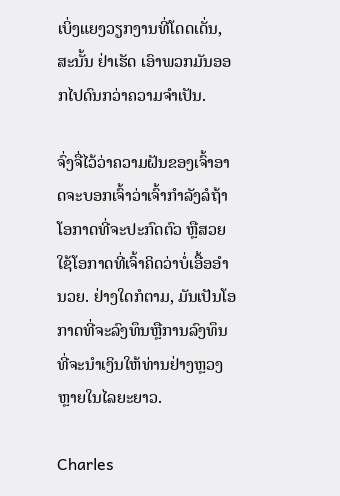ເບິ່ງແຍງວຽກງານທີ່ໂດດເດັ່ນ, ສະນັ້ນ ຢ່າເຮັດ ເອົາພວກມັນອອກໄປດົນກວ່າຄວາມຈໍາເປັນ.

ຈົ່ງຈື່ໄວ້ວ່າຄວາມຝັນຂອງເຈົ້າອາດຈະບອກເຈົ້າວ່າເຈົ້າກຳລັງລໍຖ້າໂອກາດທີ່ຈະປະກົດຕົວ ຫຼືສວຍໃຊ້ໂອກາດທີ່ເຈົ້າຄິດວ່າບໍ່ເອື້ອອໍານວຍ. ຢ່າງໃດກໍຕາມ, ມັນເປັນໂອກາດທີ່ຈະລົງທຶນຫຼືການລົງທຶນທີ່ຈະນໍາເງິນໃຫ້ທ່ານຢ່າງຫຼວງຫຼາຍໃນໄລຍະຍາວ.

Charles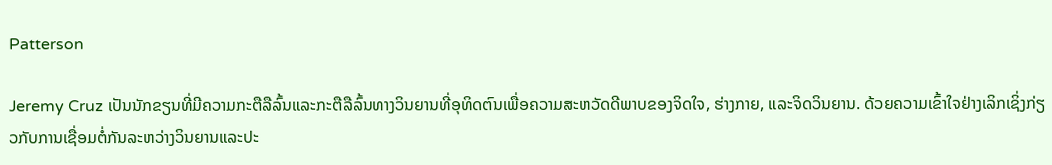Patterson

Jeremy Cruz ເປັນນັກຂຽນທີ່ມີຄວາມກະຕືລືລົ້ນແລະກະຕືລືລົ້ນທາງວິນຍານທີ່ອຸທິດຕົນເພື່ອຄວາມສະຫວັດດີພາບຂອງຈິດໃຈ, ຮ່າງກາຍ, ແລະຈິດວິນຍານ. ດ້ວຍຄວາມເຂົ້າໃຈຢ່າງເລິກເຊິ່ງກ່ຽວກັບການເຊື່ອມຕໍ່ກັນລະຫວ່າງວິນຍານແລະປະ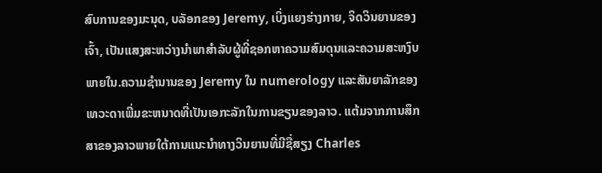ສົບການຂອງມະນຸດ, ບລັອກຂອງ Jeremy, ເບິ່ງແຍງຮ່າງກາຍ, ຈິດວິນຍານຂອງເຈົ້າ, ເປັນແສງສະຫວ່າງນໍາພາສໍາລັບຜູ້ທີ່ຊອກຫາຄວາມສົມດຸນແລະຄວາມສະຫງົບພາຍໃນ.ຄວາມຊໍານານຂອງ Jeremy ໃນ numerology ແລະສັນຍາລັກຂອງເທວະດາເພີ່ມຂະຫນາດທີ່ເປັນເອກະລັກໃນການຂຽນຂອງລາວ. ແຕ້ມຈາກການສຶກສາຂອງລາວພາຍໃຕ້ການແນະນໍາທາງວິນຍານທີ່ມີຊື່ສຽງ Charles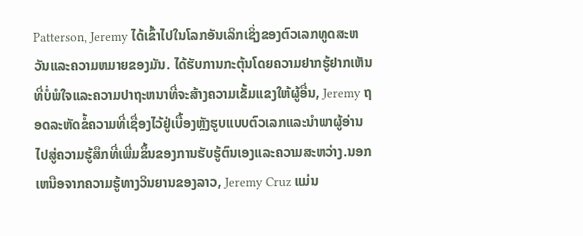Patterson, Jeremy ໄດ້ເຂົ້າໄປໃນໂລກອັນເລິກເຊິ່ງຂອງຕົວເລກທູດສະຫວັນແລະຄວາມຫມາຍຂອງມັນ. ໄດ້ຮັບການກະຕຸ້ນໂດຍຄວາມຢາກຮູ້ຢາກເຫັນທີ່ບໍ່ພໍໃຈແລະຄວາມປາຖະຫນາທີ່ຈະສ້າງຄວາມເຂັ້ມແຂງໃຫ້ຜູ້ອື່ນ, Jeremy ຖອດລະຫັດຂໍ້ຄວາມທີ່ເຊື່ອງໄວ້ຢູ່ເບື້ອງຫຼັງຮູບແບບຕົວເລກແລະນໍາພາຜູ້ອ່ານໄປສູ່ຄວາມຮູ້ສຶກທີ່ເພີ່ມຂຶ້ນຂອງການຮັບຮູ້ຕົນເອງແລະຄວາມສະຫວ່າງ.ນອກເຫນືອຈາກຄວາມຮູ້ທາງວິນຍານຂອງລາວ, Jeremy Cruz ແມ່ນ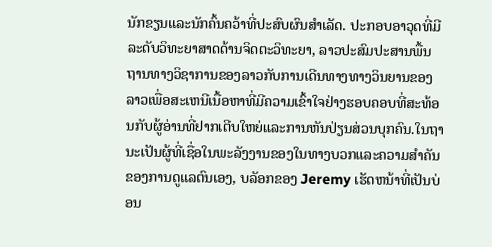ນັກຂຽນແລະນັກຄົ້ນຄວ້າທີ່ປະສົບຜົນສໍາເລັດ. ປະກອບອາວຸດທີ່ມີລະດັບວິທະຍາສາດດ້ານຈິດຕະວິທະຍາ, ລາວປະສົມປະສານພື້ນຖານທາງວິຊາການຂອງລາວກັບການເດີນທາງທາງວິນຍານຂອງລາວເພື່ອສະເຫນີເນື້ອຫາທີ່ມີຄວາມເຂົ້າໃຈຢ່າງຮອບຄອບທີ່ສະທ້ອນກັບຜູ້ອ່ານທີ່ຢາກເຕີບໃຫຍ່ແລະການຫັນປ່ຽນສ່ວນບຸກຄົນ.ໃນຖານະເປັນຜູ້ທີ່ເຊື່ອໃນພະລັງງານຂອງໃນທາງບວກແລະຄວາມສໍາຄັນຂອງການດູແລຕົນເອງ, ບລັອກຂອງ Jeremy ເຮັດຫນ້າທີ່ເປັນບ່ອນ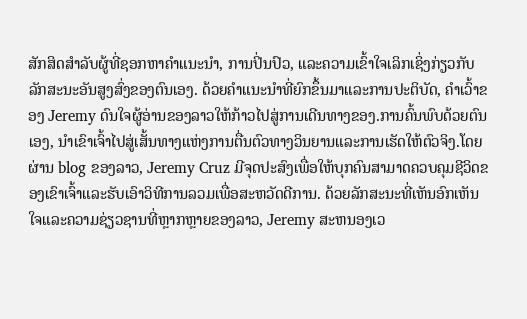ສັກສິດສໍາລັບຜູ້ທີ່ຊອກຫາຄໍາແນະນໍາ, ການປິ່ນປົວ, ແລະຄວາມເຂົ້າໃຈເລິກເຊິ່ງກ່ຽວກັບລັກສະນະອັນສູງສົ່ງຂອງຕົນເອງ. ດ້ວຍຄໍາແນະນໍາທີ່ຍົກຂຶ້ນມາແລະການປະຕິບັດ, ຄໍາເວົ້າຂອງ Jeremy ດົນໃຈຜູ້ອ່ານຂອງລາວໃຫ້ກ້າວໄປສູ່ການເດີນທາງຂອງ.ການຄົ້ນພົບດ້ວຍຕົນເອງ, ນຳເຂົາເຈົ້າໄປສູ່ເສັ້ນທາງແຫ່ງການຕື່ນຕົວທາງວິນຍານແລະການເຮັດໃຫ້ຕົວຈິງ.ໂດຍຜ່ານ blog ຂອງລາວ, Jeremy Cruz ມີຈຸດປະສົງເພື່ອໃຫ້ບຸກຄົນສາມາດຄວບຄຸມຊີວິດຂອງເຂົາເຈົ້າແລະຮັບເອົາວິທີການລວມເພື່ອສະຫວັດດີການ. ດ້ວຍລັກສະນະທີ່ເຫັນອົກເຫັນໃຈແລະຄວາມຊ່ຽວຊານທີ່ຫຼາກຫຼາຍຂອງລາວ, Jeremy ສະຫນອງເວ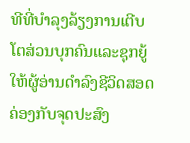ທີທີ່ບໍາລຸງລ້ຽງການເຕີບໂຕສ່ວນບຸກຄົນແລະຊຸກຍູ້ໃຫ້ຜູ້ອ່ານດໍາລົງຊີວິດສອດຄ່ອງກັບຈຸດປະສົງ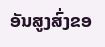ອັນສູງສົ່ງຂອ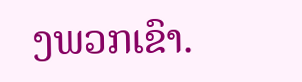ງພວກເຂົາ.